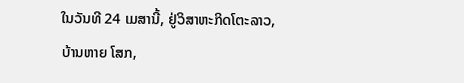ໃນວັນທີ 24 ເມສານີ້, ຢູ່ວິສາຫະກິດໂຕະລາວ,
ບ້ານຫາຍ ໂສກ,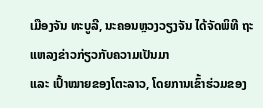ເມືອງຈັນ ທະບູລີ, ນະຄອນຫຼວງວຽງຈັນ ໄດ້ຈັດພິທີ ຖະແຫລງຂ່າວກ່ຽວກັບຄວາມເປັນມາ
ແລະ ເປົ້າໝາຍຂອງໂຕະລາວ, ໂດຍການເຂົ້າຮ່ວມຂອງ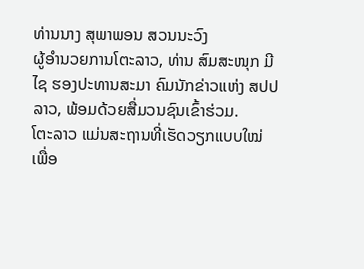ທ່ານນາງ ສຸພາພອນ ສວນນະວົງ
ຜູ້ອຳນວຍການໂຕະລາວ, ທ່ານ ສົມສະໜຸກ ມີໄຊ ຮອງປະທານສະມາ ຄົມນັກຂ່າວແຫ່ງ ສປປ
ລາວ, ພ້ອມດ້ວຍສື່ມວນຊົນເຂົ້າຮ່ວມ.
ໂຕະລາວ ແມ່ນສະຖານທີ່ເຮັດວຽກແບບໃໝ່
ເພື່ອ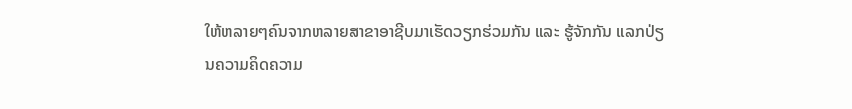ໃຫ້ຫລາຍໆຄົນຈາກຫລາຍສາຂາອາຊີບມາເຮັດວຽກຮ່ວມກັນ ແລະ ຮູ້ຈັກກັນ ແລກປ່ຽນຄວາມຄິດຄວາມ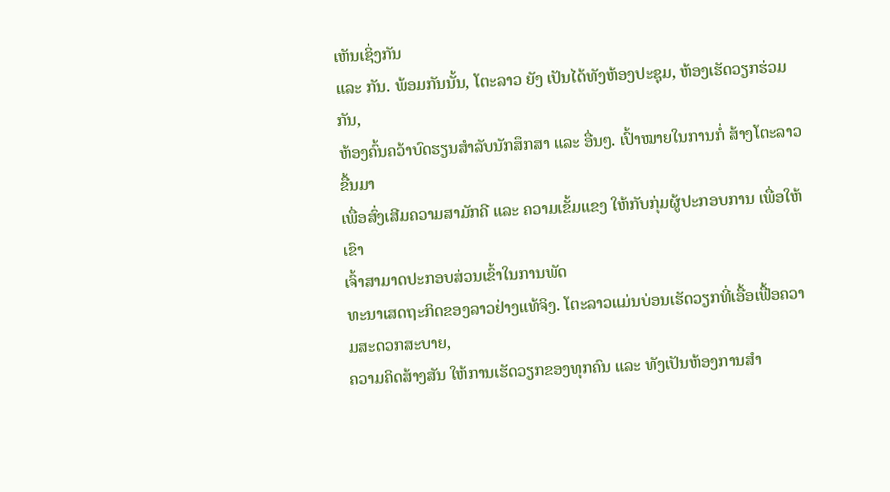ເຫັນເຊິ່ງກັນ
ແລະ ກັນ. ພ້ອມກັນນັ້ນ, ໂຕະລາວ ຍັງ ເປັນໄດ້ທັງຫ້ອງປະຊຸມ, ຫ້ອງເຮັດວຽກຮ່ວມກັນ,
ຫ້ອງຄົ້ນຄວ້າບົດຮຽນສຳລັບນັກສຶກສາ ແລະ ອື່ນໆ. ເປົ້າໝາຍໃນການກໍ່ ສ້າງໂຕະລາວຂື້ນມາ
ເພື່ອສົ່ງເສີມຄວາມສາມັກຄີ ແລະ ຄວາມເຂັ້ມແຂງ ໃຫ້ກັບກຸ່ມຜູ້ປະກອບການ ເພື່ອໃຫ້ເຂົາ
ເຈົ້າສາມາດປະກອບສ່ວນເຂົ້າໃນການພັດ
ທະນາເສດຖະກິດຂອງລາວຢ່າງແທ້ຈິງ. ໂຕະລາວແມ່ນບ່ອນເຮັດວຽກທີ່ເອື້ອເຟື້ອຄວາມສະດວກສະບາຍ,
ຄວາມຄິດສ້າງສັນ ໃຫ້ການເຮັດວຽກຂອງທຸກຄົນ ແລະ ທັງເປັນຫ້ອງການສຳ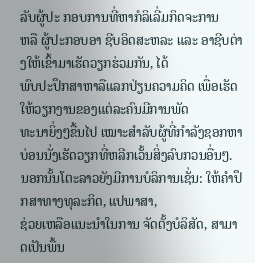ລັບຜູ້ປະ ກອບການທີ່ຫາກໍລິເລີ່ມກິດຈະການ
ຫລື ຜູ້ປະກອບອາ ຊີບອິດສະຫລະ ແລະ ອາຊີບຕ່າງໃຫ້ເຂົ້າມາເຮັດວຽກຮ່ວມກັນ, ໄດ້
ພົບປະປຶກສາຫາລືແລກປ່ຽນຄວາມຄິດ ເພື່ອເຮັດໃຫ້ວຽກງານຂອງແຕ່ລະຄົນມີການພັດ
ທະນາຍິ່ງໆຂື້ນໄປ ເໝາະສຳລັບຜູ້ທີ່ກຳລັງຊອກຫາບ່ອນນັ່ງເຮັດວຽກທີ່ຫລີກເວັ້ນສິ່ງລົບກວນອື່ນໆ.
ນອກນັ້ນໂຕະລາວຍັງມີການບໍລິການເຊັ່ນ: ໃຫ້ຄຳປຶກສາທາງທຸລະກິດ, ແປພາສາ,
ຊ່ວຍເຫລືອແນະນຳໃນການ ຈັດຕັ້ງບໍລິສັດ, ສາມາດເປັນພື້ນ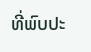ທີ່ພົບປະ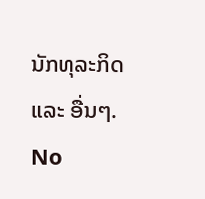ນັກທຸລະກິດ
ແລະ ອື່ນໆ.
No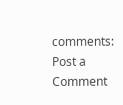comments:
Post a Comment